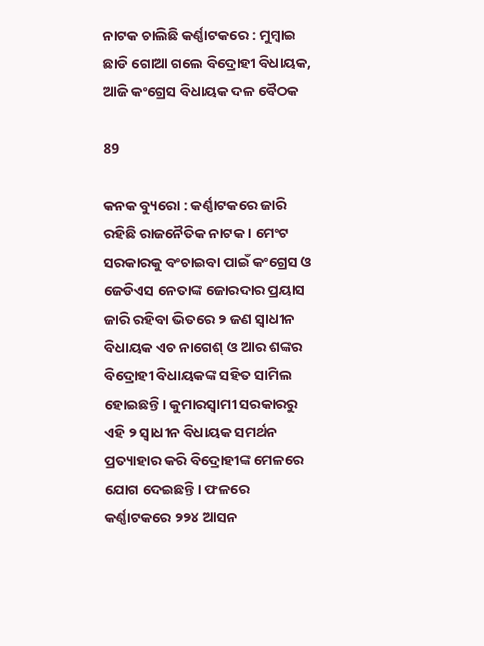ନାଟକ ଚାଲିଛି କର୍ଣ୍ଣାଟକରେ : ମୁମ୍ବାଇ ଛାଡି ଗୋଆ ଗଲେ ବିଦ୍ରୋହୀ ବିଧାୟକ, ଆଜି କଂଗ୍ରେସ ବିଧାୟକ ଦଳ ବୈଠକ

89

କନକ ବ୍ୟୁରୋ : କର୍ଣ୍ଣାଟକରେ ଜାରି ରହିଛି ରାଜନୈତିକ ନାଟକ । ମେଂଟ ସରକାରକୁ ବଂଚାଇବା ପାଇଁ କଂଗ୍ରେସ ଓ ଜେଡିଏସ ନେତାଙ୍କ ଜୋରଦାର ପ୍ରୟାସ ଜାରି ରହିବା ଭିତରେ ୨ ଜଣ ସ୍ୱାଧୀନ ବିଧାୟକ ଏଚ ନାଗେଶ୍ ଓ ଆର ଶଙ୍କର ବିଦ୍ରୋହୀ ବିଧାୟକଙ୍କ ସହିତ ସାମିଲ ହୋଇଛନ୍ତି । କୁମାରସ୍ୱାମୀ ସରକାରରୁ ଏହି ୨ ସ୍ୱାଧୀନ ବିଧାୟକ ସମର୍ଥନ ପ୍ରତ୍ୟାହାର କରି ବିଦ୍ରୋହୀଙ୍କ ମେଳରେ ଯୋଗ ଦେଇଛନ୍ତି । ଫଳରେ କର୍ଣ୍ଣାଟକରେ ୨୨୪ ଆସନ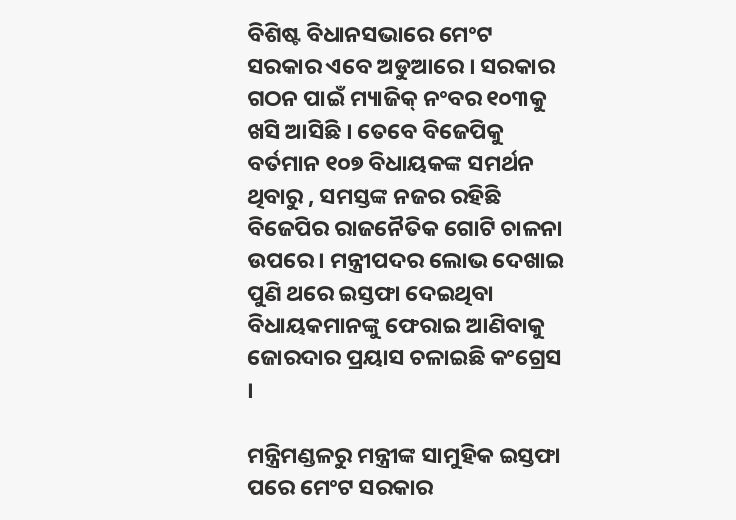ବିଶିଷ୍ଟ ବିଧାନସଭାରେ ମେଂଟ ସରକାର ଏବେ ଅଡୁଆରେ । ସରକାର ଗଠନ ପାଇଁ ମ୍ୟାଜିକ୍ ନଂବର ୧୦୩କୁ ଖସି ଆସିଛି । ତେବେ ବିଜେପିକୁ ବର୍ତମାନ ୧୦୭ ବିଧାୟକଙ୍କ ସମର୍ଥନ ଥିବାରୁ , ସମସ୍ତଙ୍କ ନଜର ରହିଛି ବିଜେପିର ରାଜନୈତିକ ଗୋଟି ଚାଳନା ଉପରେ । ମନ୍ତ୍ରୀପଦର ଲୋଭ ଦେଖାଇ ପୁଣି ଥରେ ଇସ୍ତଫା ଦେଇଥିବା ବିଧାୟକମାନଙ୍କୁ ଫେରାଇ ଆଣିବାକୁ ଜୋରଦାର ପ୍ରୟାସ ଚଳାଇଛି କଂଗ୍ରେସ ।

ମନ୍ତ୍ରିମଣ୍ଡଳରୁ ମନ୍ତ୍ରୀଙ୍କ ସାମୁହିକ ଇସ୍ତଫା ପରେ ମେଂଟ ସରକାର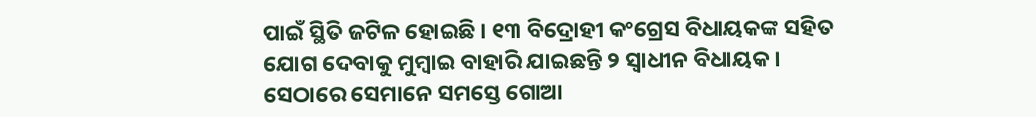ପାଇଁ ସ୍ଥିତି ଜଟିଳ ହୋଇଛି । ୧୩ ବିଦ୍ରୋହୀ କଂଗ୍ରେସ ବିଧାୟକଙ୍କ ସହିତ ଯୋଗ ଦେବାକୁ ମୁମ୍ୱାଇ ବାହାରି ଯାଇଛନ୍ତି ୨ ସ୍ୱାଧୀନ ବିଧାୟକ । ସେଠାରେ ସେମାନେ ସମସ୍ତେ ଗୋଆ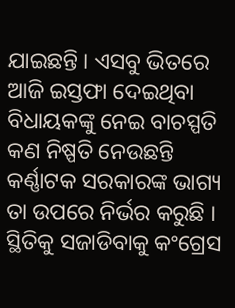ଯାଇଛନ୍ତି । ଏସବୁ ଭିତରେ ଆଜି ଇସ୍ତଫା ଦେଇଥିବା ବିଧାୟକଙ୍କୁ ନେଇ ବାଚସ୍ପତି କଣ ନିଷ୍ପତି ନେଉଛନ୍ତି କର୍ଣ୍ଣାଟକ ସରକାରଙ୍କ ଭାଗ୍ୟ ତା ଉପରେ ନିର୍ଭର କରୁଛି । ସ୍ଥିତିକୁ ସଜାଡିବାକୁ କଂଗ୍ରେସ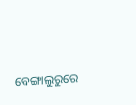ବେଙ୍ଗାଲୁରୁରେ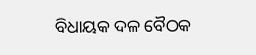ବିଧାୟକ ଦଳ ବୈଠକ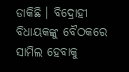ଡାକିଛି । ବିଦ୍ରୋହୀ ବିଧାୟକଙ୍କୁ ବୈଠକରେ ସାମିଲ ହେବାକୁ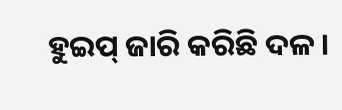ହୁଇପ୍ ଜାରି କରିଛି ଦଳ ।